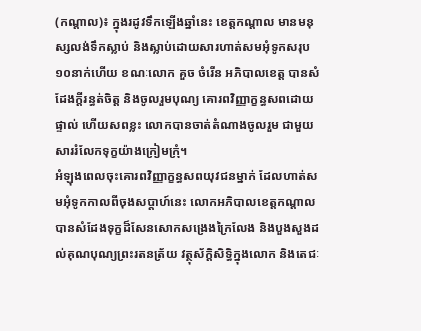(កណ្ដាល)៖ ក្នុងរដូវទឹកឡើងឆ្នាំនេះ ខេត្តកណ្តាល មានមនុស្សលង់ទឹកស្លាប់ និងស្លាប់ដោយសារហាត់សមអុំទូកសរុប១០នាក់ហើយ ខណៈលោក គួច ចំរើន អភិបាលខេត្ត បានសំដែងក្ដីរន្ធត់ចិត្ត និងចូលរួមបុណ្យ គោរពវិញ្ញាក្ខន្ធសពដោយផ្ទាល់ ហើយសពខ្លះ លោកបានចាត់តំណាងចូលរួម ជាមួយសាររំលែកទុក្ខយ៉ាងក្រៀមក្រុំ។
អំឡុងពេលចុះគោរពវិញ្ញាក្ខន្ធសពយុវជនម្នាក់ ដែលហាត់សមអុំទូកកាលពីចុងសប្ដាហ៍នេះ លោកអភិបាលខេត្តកណ្ដាល បានសំដែងទុក្ខដ៏សែនសោកសង្រេងក្រៃលែង និងបួងសួងដល់គុណបុណ្យព្រះរតនត្រ័យ វត្ថុស័ក្តិសិទ្ធិក្នុងលោក និងតេជៈ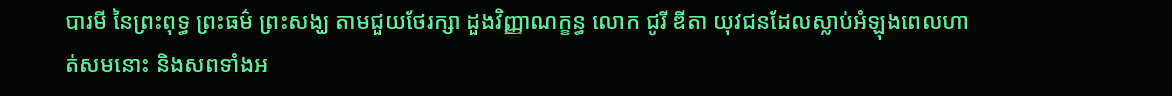បារមី នៃព្រះពុទ្ធ ព្រះធម៌ ព្រះសង្ឃ តាមជួយថែរក្សា ដួងវិញ្ញាណក្ខន្ធ លោក ជូរី ឌីតា យុវជនដែលស្លាប់អំឡុងពេលហាត់សមនោះ និងសពទាំងអ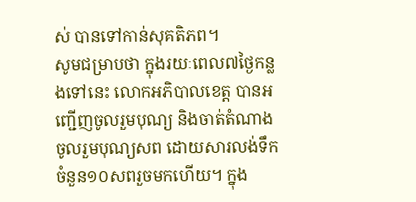ស់ បានទៅកាន់សុគតិភព។
សូមជម្រាបថា ក្នុងរយៈពេល៧ថ្ងៃកន្លងទៅនេះ លោកអភិបាលខេត្ត បានអញ្ជើញចូលរួមបុណ្យ និងចាត់តំណាងចូលរួមបុណ្យសព ដោយសារលង់ទឹកចំនួន១០សពរួចមកហើយ។ ក្នុង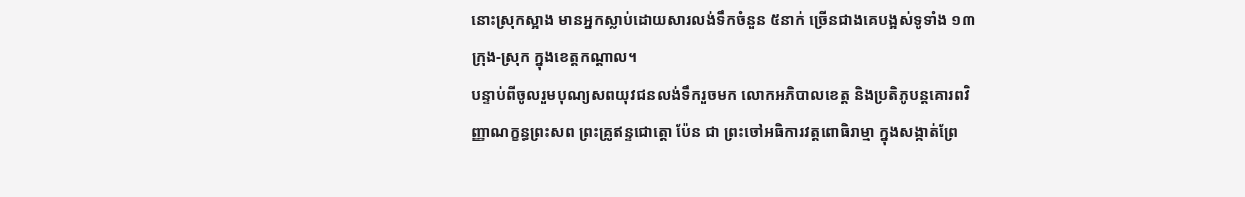នោះស្រុកស្អាង មានអ្នកស្លាប់ដោយសារលង់ទឹកចំនួន ៥នាក់ ច្រើនជាងគេបង្អស់ទូទាំង ១៣ក្រុង-ស្រុក ក្នុងខេត្តកណ្ដាល។
បន្ទាប់ពីចូលរួមបុណ្យសពយុវជនលង់ទឹករួចមក លោកអភិបាលខេត្ត និងប្រតិភូបន្តគោរពវិញ្ញាណក្ខន្ធព្រះសព ព្រះគ្រូឥន្ទជោត្តោ ប៉ែន ជា ព្រះចៅអធិការវត្តពោធិរាម្មា ក្នុងសង្កាត់ព្រែ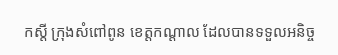កស្តី ក្រុងសំពៅពូន ខេត្តកណ្ដាល ដែលបានទទួលអនិច្ច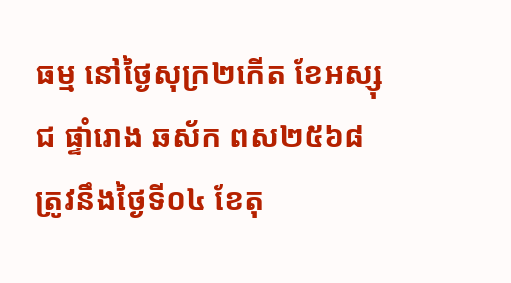ធម្ម នៅថ្ងៃសុក្រ២កើត ខែអស្សុជ ផ្ទាំរោង ឆស័ក ពស២៥៦៨ ត្រូវនឹងថ្ងៃទី០៤ ខែតុ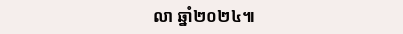លា ឆ្នាំ២០២៤៕